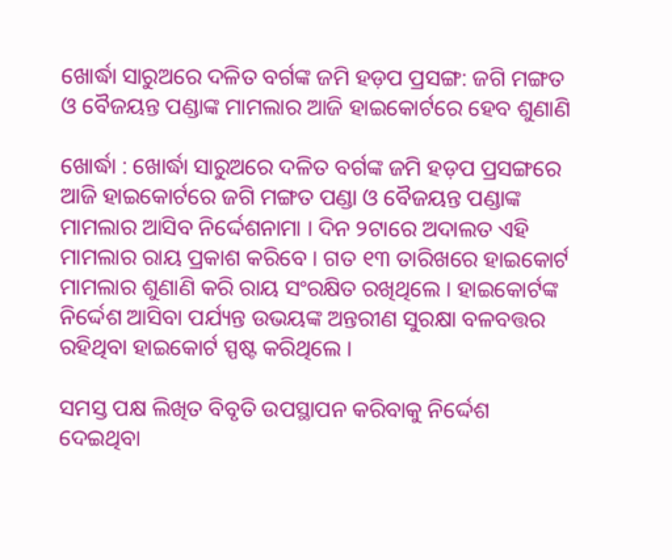ଖୋର୍ଦ୍ଧା ସାରୁଅରେ ଦଳିତ ବର୍ଗଙ୍କ ଜମି ହଡ଼ପ ପ୍ରସଙ୍ଗ: ଜଗି ମଙ୍ଗତ ଓ ବୈଜୟନ୍ତ ପଣ୍ଡାଙ୍କ ମାମଲାର ଆଜି ହାଇକୋର୍ଟରେ ହେବ ଶୁଣାଣି

ଖୋର୍ଦ୍ଧା : ଖୋର୍ଦ୍ଧା ସାରୁଅରେ ଦଳିତ ବର୍ଗଙ୍କ ଜମି ହଡ଼ପ ପ୍ରସଙ୍ଗରେ ଆଜି ହାଇକୋର୍ଟରେ ଜଗି ମଙ୍ଗତ ପଣ୍ଡା ଓ ବୈଜୟନ୍ତ ପଣ୍ଡାଙ୍କ ମାମଲାର ଆସିବ ନିର୍ଦ୍ଦେଶନାମା । ଦିନ ୨ଟାରେ ଅଦାଲତ ଏହି ମାମଲାର ରାୟ ପ୍ରକାଶ କରିବେ । ଗତ ୧୩ ତାରିଖରେ ହାଇକୋର୍ଟ ମାମଲାର ଶୁଣାଣି କରି ରାୟ ସଂରକ୍ଷିତ ରଖିଥିଲେ । ହାଇକୋର୍ଟଙ୍କ ନିର୍ଦ୍ଦେଶ ଆସିବା ପର୍ଯ୍ୟନ୍ତ ଉଭୟଙ୍କ ଅନ୍ତରୀଣ ସୁରକ୍ଷା ବଳବତ୍ତର ରହିଥିବା ହାଇକୋର୍ଟ ସ୍ପଷ୍ଟ କରିଥିଲେ ।

ସମସ୍ତ ପକ୍ଷ ଲିଖିତ ବିବୃତି ଉପସ୍ଥାପନ କରିବାକୁ ନିର୍ଦ୍ଦେଶ ଦେଇଥିବା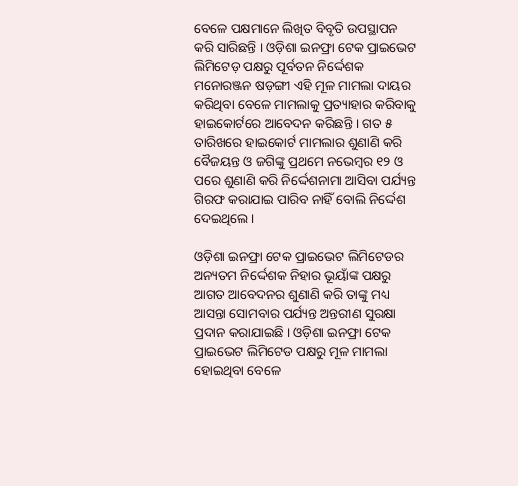ବେଳେ ପକ୍ଷମାନେ ଲିଖିତ ବିବୃତି ଉପସ୍ଥାପନ କରି ସାରିଛନ୍ତି । ଓଡ଼ିଶା ଇନଫ୍ରା ଟେକ ପ୍ରାଇଭେଟ ଲିମିଟେଡ଼ ପକ୍ଷରୁ ପୂର୍ବତନ ନିର୍ଦ୍ଦେଶକ ମନୋରଞ୍ଜନ ଷଡ଼ଙ୍ଗୀ ଏହି ମୂଳ ମାମଲା ଦାୟର କରିଥିବା ବେଳେ ମାମଲାକୁ ପ୍ରତ୍ୟାହାର କରିବାକୁ ହାଇକୋର୍ଟରେ ଆବେଦନ କରିଛନ୍ତି । ଗତ ୫ ତାରିଖରେ ହାଇକୋର୍ଟ ମାମଲାର ଶୁଣାଣି କରି ବୈଜୟନ୍ତ ଓ ଜଗିଙ୍କୁ ପ୍ରଥମେ ନଭେମ୍ବର ୧୨ ଓ ପରେ ଶୁଣାଣି କରି ନିର୍ଦ୍ଦେଶନାମା ଆସିବା ପର୍ଯ୍ୟନ୍ତ ଗିରଫ କରାଯାଇ ପାରିବ ନାହିଁ ବୋଲି ନିର୍ଦ୍ଦେଶ ଦେଇଥିଲେ ।

ଓଡ଼ିଶା ଇନଫ୍ରା ଟେକ ପ୍ରାଇଭେଟ ଲିମିଟେଡର ଅନ୍ୟତମ ନିର୍ଦ୍ଦେଶକ ନିହାର ଭୂୟାଁଙ୍କ ପକ୍ଷରୁ ଆଗତ ଆବେଦନର ଶୁଣାଣି କରି ତାଙ୍କୁ ମଧ୍ୟ ଆସନ୍ତା ସୋମବାର ପର୍ଯ୍ୟନ୍ତ ଅନ୍ତରୀଣ ସୁରକ୍ଷା ପ୍ରଦାନ କରାଯାଇଛି । ଓଡ଼ିଶା ଇନଫ୍ରା ଟେକ ପ୍ରାଇଭେଟ ଲିମିଟେଡ ପକ୍ଷରୁ ମୂଳ ମାମଲା ହୋଇଥିବା ବେଳେ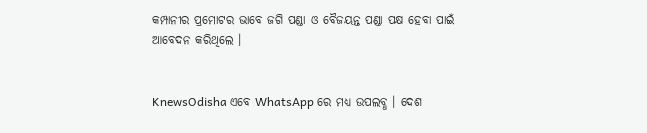କମ୍ପାନୀର ପ୍ରମୋଟର ଭାବେ ଜଗି ପଣ୍ଡା ଓ ବୈଜୟନ୍ତ ପଣ୍ଡା ପକ୍ଷ ହେବା ପାଇଁ ଆବେଦନ କରିଥିଲେ ।


KnewsOdisha ଏବେ WhatsApp ରେ ମଧ୍ୟ ଉପଲବ୍ଧ । ଦେଶ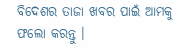ବିଦେଶର ତାଜା ଖବର ପାଇଁ ଆମକୁ ଫଲୋ କରନ୍ତୁ ।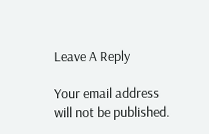Leave A Reply

Your email address will not be published.